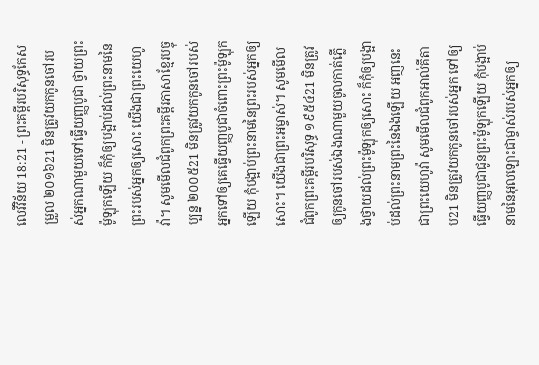លេវីវិន័យ 18:21 - ព្រះគម្ពីរបរិសុទ្ធកែសម្រួល ២០១៦21 មិនត្រូវយកកូនចៅរបស់អ្នកណាមួយទៅធ្វើយញ្ញបូជា ថ្វាយព្រះម៉ូឡុកឡើយ ក៏កុំឲ្យបង្អាប់ដល់ព្រះនាមនៃព្រះរបស់អ្នកឲ្យសោះ យើងជាព្រះយេហូវ៉ា។ សូមមើលជំពូកព្រះគម្ពីរភាសាខ្មែរបច្ចុប្បន្ន ២០០៥21 មិនត្រូវយកកូនចៅរបស់អ្នកទៅឲ្យគេធ្វើយញ្ញបូជាចំពោះព្រះម៉ូឡុកឡើយ កុំបង្អាប់ព្រះនាមនៃព្រះរបស់អ្នកឲ្យសោះ។ យើងជាព្រះអម្ចាស់។ សូមមើលជំពូកព្រះគម្ពីរបរិសុទ្ធ ១៩៥៤21 មិនត្រូវឲ្យកូនចៅរបស់ឯងណាមួយចូលកាត់ភ្លើងថ្វាយដល់ព្រះម៉ូឡុកឲ្យសោះ ក៏កុំឲ្យបង្អាប់ដល់ព្រះនាមព្រះនៃឯងឡើយ អញនេះជាព្រះយេហូវ៉ា សូមមើលជំពូកអាល់គីតាប21 មិនត្រូវយកកូនចៅរបស់អ្នក ទៅឲ្យធ្វើយញ្ញបូជាជូនព្រះម៉ូឡុកឡើយ កុំបង្អាប់នាមនៃអុលឡោះជាម្ចាស់របស់អ្នកឲ្យ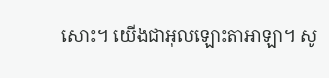សោះ។ យើងជាអុលឡោះតាអាឡា។ សូ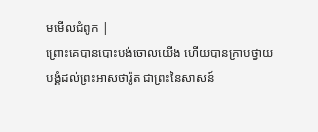មមើលជំពូក |
ព្រោះគេបានបោះបង់ចោលយើង ហើយបានក្រាបថ្វាយបង្គំដល់ព្រះអាសថារ៉ូត ជាព្រះនៃសាសន៍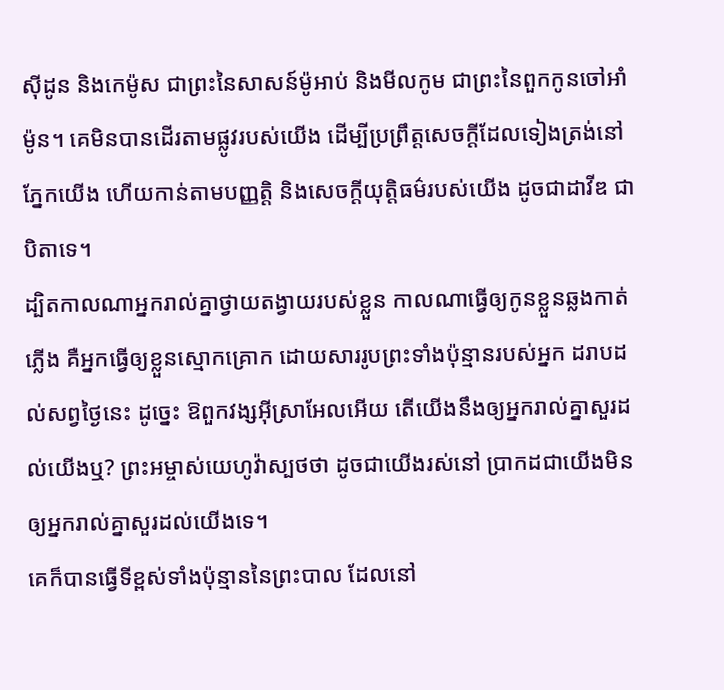ស៊ីដូន និងកេម៉ូស ជាព្រះនៃសាសន៍ម៉ូអាប់ និងមីលកូម ជាព្រះនៃពួកកូនចៅអាំម៉ូន។ គេមិនបានដើរតាមផ្លូវរបស់យើង ដើម្បីប្រព្រឹត្តសេចក្ដីដែលទៀងត្រង់នៅភ្នែកយើង ហើយកាន់តាមបញ្ញត្តិ និងសេចក្ដីយុត្តិធម៌របស់យើង ដូចជាដាវីឌ ជាបិតាទេ។
ដ្បិតកាលណាអ្នករាល់គ្នាថ្វាយតង្វាយរបស់ខ្លួន កាលណាធ្វើឲ្យកូនខ្លួនឆ្លងកាត់ភ្លើង គឺអ្នកធ្វើឲ្យខ្លួនស្មោកគ្រោក ដោយសាររូបព្រះទាំងប៉ុន្មានរបស់អ្នក ដរាបដល់សព្វថ្ងៃនេះ ដូច្នេះ ឱពួកវង្សអ៊ីស្រាអែលអើយ តើយើងនឹងឲ្យអ្នករាល់គ្នាសួរដល់យើងឬ? ព្រះអម្ចាស់យេហូវ៉ាស្បថថា ដូចជាយើងរស់នៅ ប្រាកដជាយើងមិនឲ្យអ្នករាល់គ្នាសួរដល់យើងទេ។
គេក៏បានធ្វើទីខ្ពស់ទាំងប៉ុន្មាននៃព្រះបាល ដែលនៅ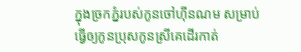ក្នុងច្រកភ្នំរបស់កូនចៅហ៊ីនណម សម្រាប់ធ្វើឲ្យកូនប្រុសកូនស្រីគេដើរកាត់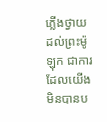ភ្លើងថ្វាយដល់ព្រះម៉ូឡុក ជាការដែលយើងមិនបានប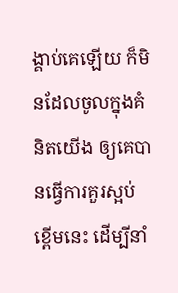ង្គាប់គេឡើយ ក៏មិនដែលចូលក្នុងគំនិតយើង ឲ្យគេបានធ្វើការគួរស្អប់ខ្ពើមនេះ ដើម្បីនាំ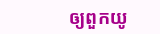ឲ្យពួកយូ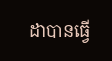ដាបានធ្វើ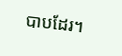បាបដែរ។